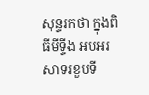សុន្ទរកថា ក្នុងពិធីមីទ្ទីង អបអរសាទរខួបទី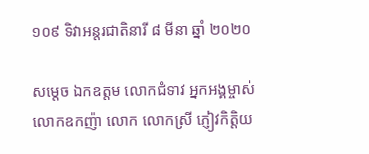១០៩ ទិវាអន្តរជាតិនារី ៨ មីនា ឆ្នាំ ២០២០

សម្តេច ឯកឧត្តម លោកជំទាវ អ្នកអង្គម្ចាស់ លោកឧកញ៉ា លោក លោកស្រី ភ្ញៀវកិត្តិយ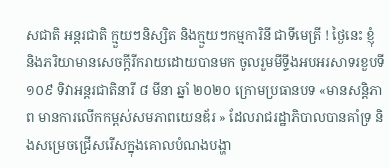សជាតិ អន្តរជាតិ ក្មួយៗនិស្សិត និងក្មួយៗកម្មការិនី ជាទីមេត្រី ! ថ្ងៃនេះ ខ្ញុំ និងភរិយាមានសេចក្តីរីករាយដោយបានមក ចូលរួមមីទ្ទីងអបអរសាទរខួបទី ១០៩ ទិវាអន្តរជាតិនារី ៨ មីនា ឆ្នាំ ២០២០ ក្រោមប្រធានបទ «មានសន្ដិភាព មានការលើកកម្ពស់សមភាពយេនឌ័រ » ដែលរាជរដ្ឋាភិបាលបានគាំទ្រ និងសម្រេចជ្រើសរើសក្នុងគោលបំណងបង្ហា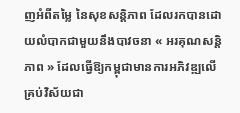ញអំពីតម្លៃ នៃសុខសន្តិភាព ដែលរកបានដោយលំបាកជាមួយនឹងបាវចនា « អរគុណសន្តិភាព » ដែលធ្វើឱ្យកម្ពុជាមានការអភិវឌ្ឍលើគ្រប់វិស័យជា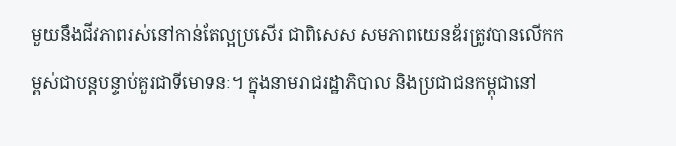មួយនឹងជីវភាពរស់នៅកាន់តែល្អប្រសើរ ជាពិសេស សមភាពយេនឌ័រត្រូវបានលើកកម្ពស់ជាបន្តបន្ទាប់គួរជាទីមោទនៈ។ ក្នុងនាមរាជរដ្ឋាភិបាល និងប្រជាជនកម្ពុជានៅ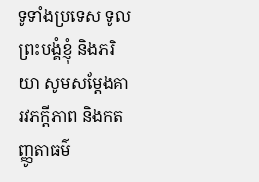ទូទាំងប្រទេស ទូលព្រះបង្គំខ្ញុំ និងភរិយា សូមសម្តែងគារវភក្តីភាព និងកតញ្ញូតាធម៌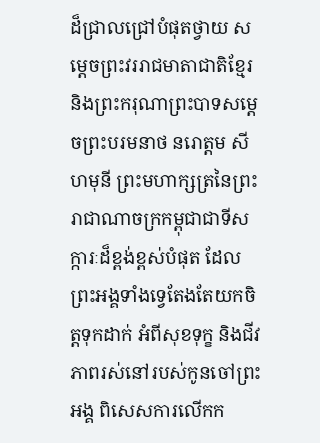ដ៏ជ្រាលជ្រៅបំផុតថ្វាយ សម្តេចព្រះវររាជមាតាជាតិខ្មែរ និងព្រះករុណាព្រះបាទសម្តេចព្រះបរមនាថ នរោត្តម សីហមុនី ព្រះមហាក្សត្រនៃព្រះរាជាណាចក្រកម្ពុជាជាទីសក្ការៈដ៏ខ្ពង់ខ្ពស់បំផុត ដែលព្រះអង្គទាំងទ្វេតែងតែយកចិត្តទុកដាក់ អំពីសុខទុក្ខ និងជីវភាពរស់នៅរបស់កូនចៅព្រះអង្គ ពិសេសការលើកក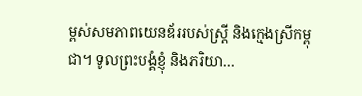ម្ពស់សមភាពយេនឌ័ររបស់ស្ត្រី និងក្មេងស្រីកម្ពុជា។ ទូលព្រះបង្គំខ្ញុំ និងភរិយា…